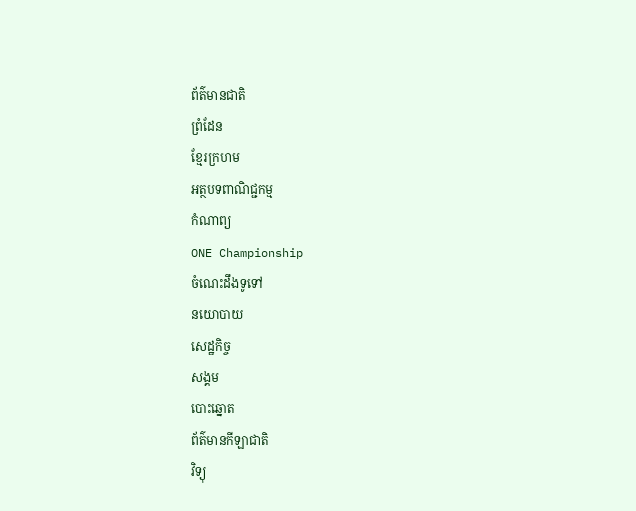ព័ត៌មានជាតិ
ព្រំដែន
ខ្មែរក្រហម
អត្ថបទពាណិជ្ជកម្ម
កំណាព្យ
ONE Championship
ចំណេះដឹងទូទៅ
នយោបាយ
សេដ្ឋកិច្ច
សង្គម
បោះឆ្នោត
ព័ត៌មានកីឡាជាតិ
វិទ្យុ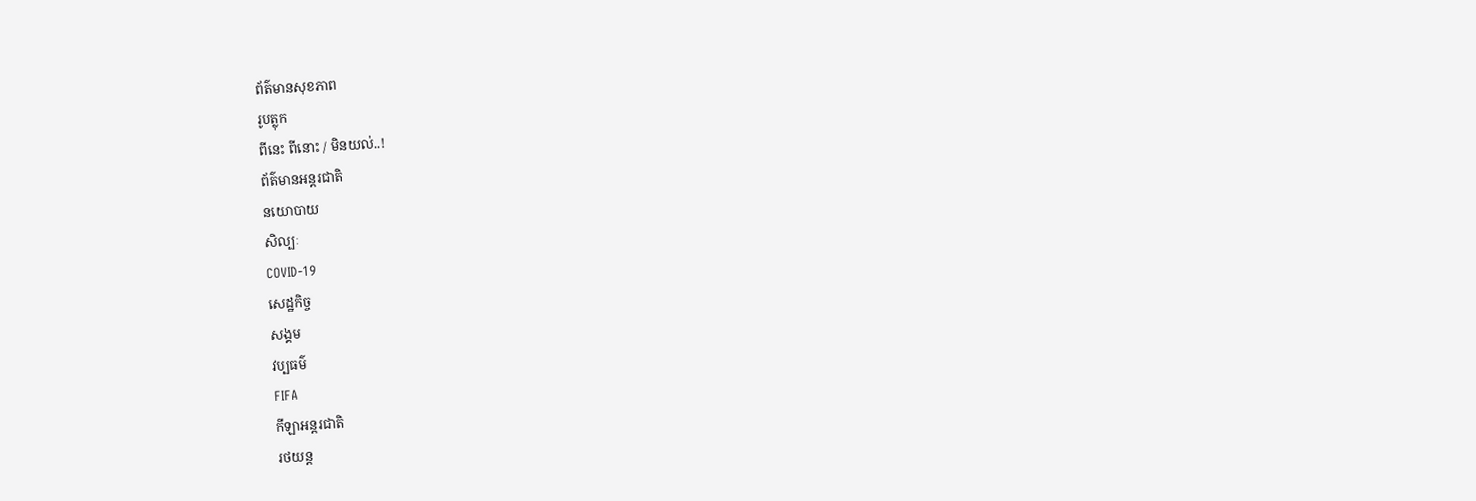ព័ត៌មានសុខភាព
រូបត្លុក
ពីនេះ ពីនោះ / មិនយល់..!
ព័ត៌មានអន្តរជាតិ
នយោបាយ
សិល្បៈ
COVID-19
សេដ្ឋកិច្ច
សង្គម
វប្បធម៌
FIFA
កីឡាអន្តរជាតិ
រថយន្ត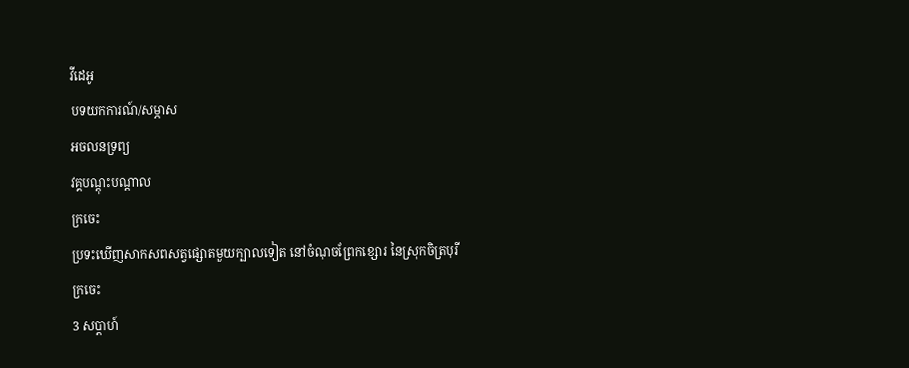វីដេអូ
បទយកការណ៍/សម្ភាស
អចលនទ្រព្យ
វគ្គបណ្ដុះបណ្ដាល
ក្រចេះ
ប្រទះឃើញសាកសពសត្វផ្សោតមួយក្បាលទៀត នៅចំណុចព្រែកខ្សោរ នៃស្រុកចិត្របុរី
ក្រចេះ
3 សប្តាហ៍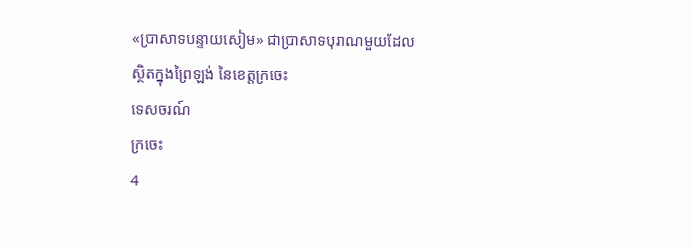«ប្រាសាទបន្ទាយសៀម» ជាប្រាសាទបុរាណមួយដែលស្ថិតក្នុងព្រៃឡង់ នៃខេត្តក្រចេះ
ទេសចរណ៍
ក្រចេះ
4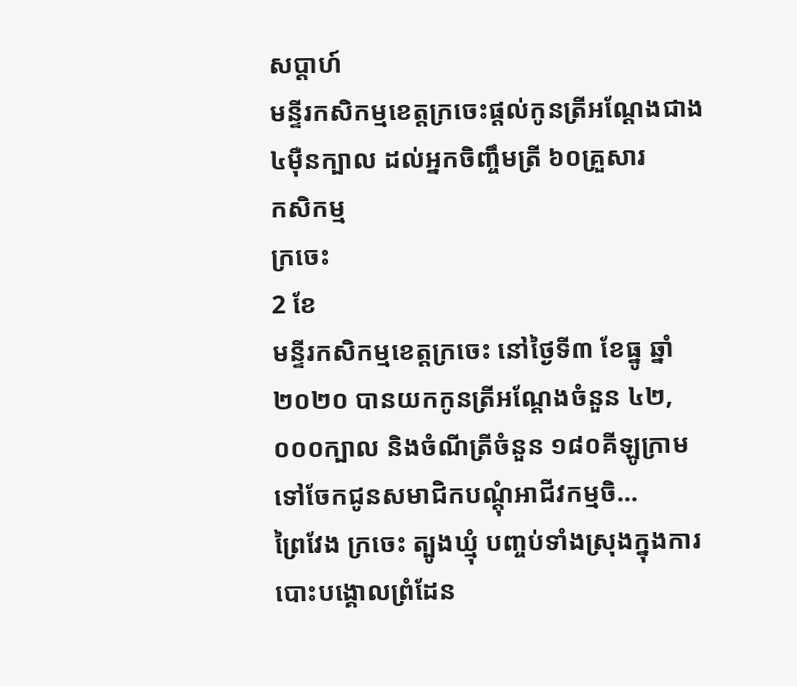សប្តាហ៍
មន្ទីរកសិកម្មខេត្តក្រចេះផ្ដល់កូនត្រីអណ្ដែងជាង៤ម៉ឺនក្បាល ដល់អ្នកចិញ្ចឹមត្រី ៦០គ្រួសារ
កសិកម្ម
ក្រចេះ
2 ខែ
មន្ទីរកសិកម្មខេត្តក្រចេះ នៅថ្ងៃទី៣ ខែធ្នូ ឆ្នាំ២០២០ បានយកកូនត្រីអណ្តែងចំនួន ៤២,០០០ក្បាល និងចំណីត្រីចំនួន ១៨០គីឡូក្រាម ទៅចែកជូនសមាជិកបណ្តុំអាជីវកម្មចិ...
ព្រៃវែង ក្រចេះ ត្បូងឃ្មុំ បញ្ចប់ទាំងស្រុងក្នុងការបោះបង្គោលព្រំដែន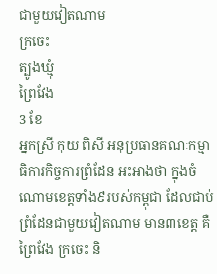ជាមួយវៀតណាម
ក្រចេះ
ត្បូងឃ្មុំ
ព្រៃវែង
3 ខែ
អ្នកស្រី កុយ ពិសី អនុប្រធានគណៈកម្មាធិការកិច្ចការព្រំដែន អះអាងថា ក្នុងចំណោមខេត្តទាំង៩របស់កម្ពុជា ដែលជាប់ព្រំដែនជាមួយវៀតណាម មាន៣ខេត្ត គឺព្រៃវែង ក្រចេះ និ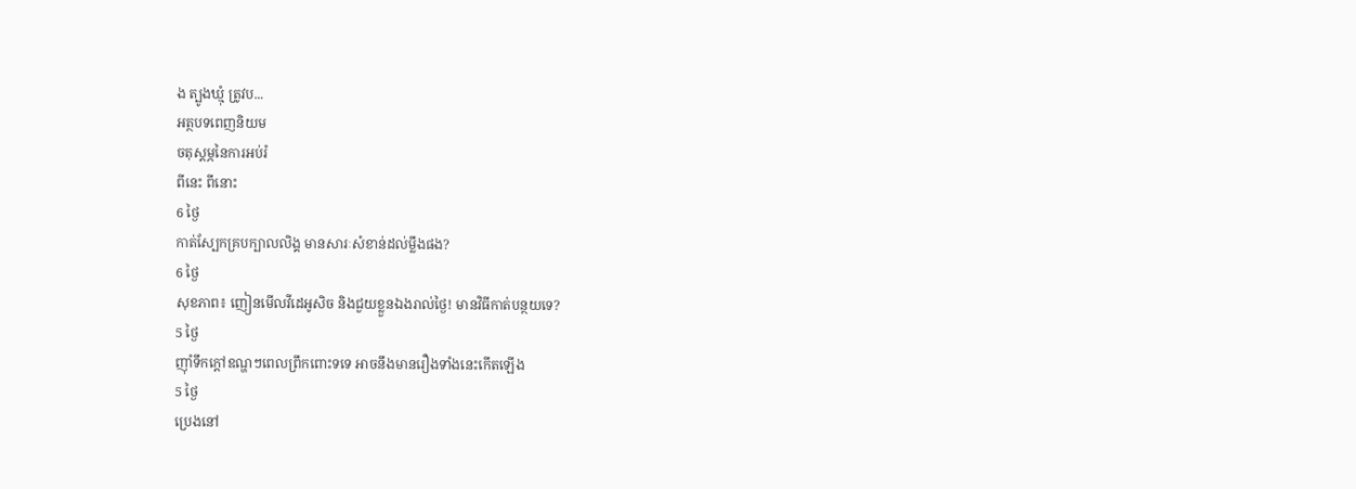ង ត្បូងឃ្មុំ ត្រូវប...
អត្ថបទពេញនិយម
ចតុស្តម្ភនៃការអប់រំ
ពីនេះ ពីនោះ
6 ថ្ងៃ
កាត់ស្បែកគ្របក្បាលលិង្គ មានសារៈសំខាន់ដល់ម្លឹងផង?
6 ថ្ងៃ
សុខភាព៖ ញៀនមើលវីដេអូសិច និងជួយខ្លួនឯងរាល់ថ្ងៃ! មានវិធីកាត់បន្ថយទេ?
5 ថ្ងៃ
ញ៉ាំទឹកក្តៅឧណ្ហៗពេលព្រឹកពោះទទេ អាចនឹងមានរឿងទាំងនេះកើតឡើង
5 ថ្ងៃ
ប្រេងនៅ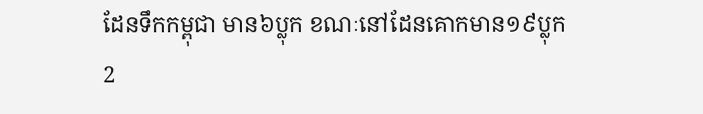ដែនទឹកកម្ពុជា មាន៦ប្លុក ខណៈនៅដែនគោកមាន១៩ប្លុក
2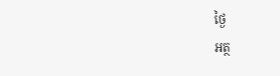ថ្ងៃ
អត្ថ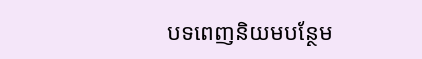បទពេញនិយមបន្ថែម